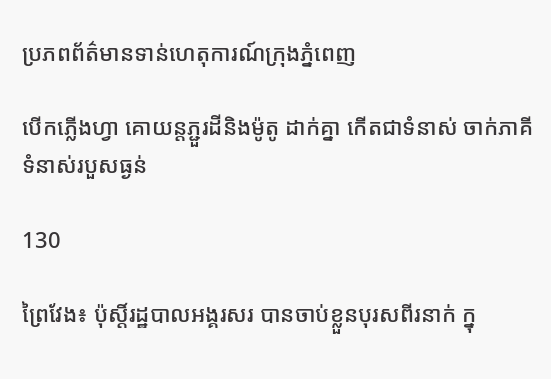ប្រភពព័ត៌មានទាន់ហេតុការណ៍ក្រុងភ្នំពេញ

បើកភ្លើងហ្វា គោយន្តភ្ជួរដីនិងម៉ូតូ ដាក់គ្នា កើតជាទំនាស់ ចាក់ភាគីទំនាស់របួសធ្ងន់

130

ព្រៃវែង៖ ប៉ុស្តិ៍រដ្ឋបាលអង្គរសរ បានចាប់ខ្លួនបុរសពីរនាក់ ក្នុ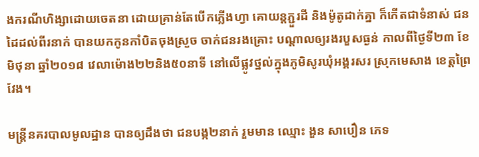ងករណីហិង្សាដោយចេតនា ដោយគ្រាន់តែបើកភ្លើងហ្វា គោយន្តភ្ជួរដី និងម៉ូតូដាក់គ្នា ក៏កើតជាទំនាស់ ជនដៃដល់ពីរនាក់ បានយកកូនកាំបិតចុងស្រួច ចាក់ជនរងគ្រោះ បណ្តាលឲ្យរងរបួសធ្ងន់ កាលពីថ្ងៃទី២៣ ខែមិថុនា ឆ្នាំ២០១៨ វេលាម៉ោង២២និង៥០នាទី នៅលើផ្លូវថ្នល់ក្នុងភូមិសូរឃុំអង្គរសរ ស្រុកមេសាង ខេត្តព្រៃវែង។

មន្ត្រីនគរបាលមូលដ្ឋាន បានឲ្យដឹងថា ជនបង្ក២នាក់ រួមមាន ឈ្មោះ ងួន សាបឿន ភេទ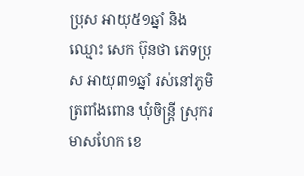ប្រុស អាយុ៥១ឆ្នាំ និងឈ្មោះ សេក ប៊ុនថា ភេទប្រុស អាយុ៣១ឆ្នាំ រស់នៅភូមិត្រពាំងពោន ឃុំចិន្រ្តី ស្រុករមាសហែក ខេ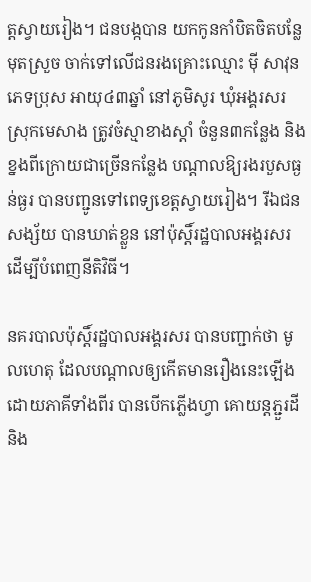ត្តស្វាយរៀង។ ជនបង្កបាន យកកូនកាំបិតចិតបន្លែ មុតស្រួច ចាក់ទៅលើជនរងគ្រោះឈ្មោះ ម៉ី សាវុន ភេទប្រុស អាយុ៤៣ឆ្នាំ នៅភូមិសូរ ឃុំអង្គរសរ ស្រុកមេសាង ត្រូវចំស្មាខាងស្តាំ ចំនួន៣កន្លែង និងខ្នងពីក្រោយជាច្រើនកន្លែង បណ្តាលឱ្យរងរបួសធ្ងន់ធ្ងរ បានបញ្ជូនទៅពេទ្យខេត្តស្វាយរៀង។ រីឯជនសង្ស័យ បានឃាត់ខ្លួន នៅប៉ុស្តិ៍រដ្ឋបាលអង្គរសរ ដើម្បីបំពេញនីតិវិធី។

នគរបាលប៉ុស្តិ៍រដ្ឋបាលអង្គរសរ បានបញ្ជាក់ថា មូលហេតុ ដែលបណ្តាលឲ្យកើតមានរឿងនេះឡើង ដោយភាគីទាំងពីរ បានបើកភ្លើងហ្វា គោយន្តភ្ជួរដី និង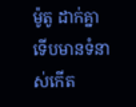ម៉ូតូ ដាក់គ្នា ទើបមានទំនាស់កើត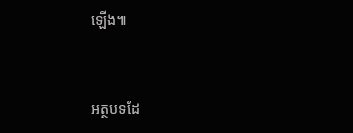ឡើង៕



អត្ថបទដែ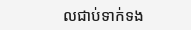លជាប់ទាក់ទង